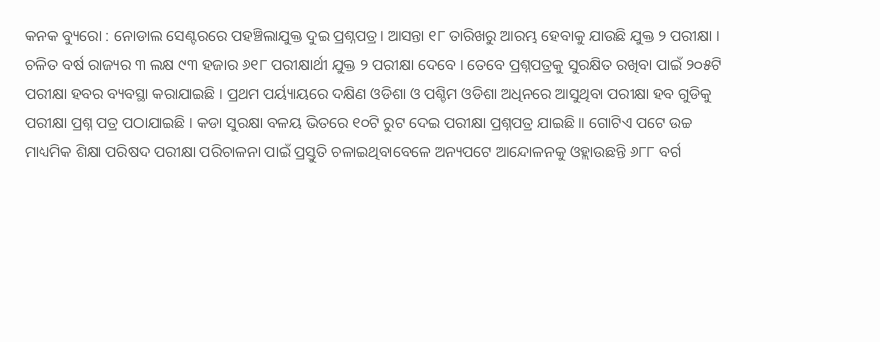କନକ ବ୍ୟୁରୋ : ନୋଡାଲ ସେଣ୍ଟରରେ ପହଞ୍ଚିଲାଯୁକ୍ତ ଦୁଇ ପ୍ରଶ୍ନପତ୍ର। ଆସନ୍ତା ୧୮ ତାରିଖରୁ ଆରମ୍ଭ ହେବାକୁ ଯାଉଛି ଯୁକ୍ତ ୨ ପରୀକ୍ଷା । ଚଳିତ ବର୍ଷ ରାଜ୍ୟର ୩ ଲକ୍ଷ ୯୩ ହଜାର ୬୧୮ ପରୀକ୍ଷାର୍ଥୀ ଯୁକ୍ତ ୨ ପରୀକ୍ଷା ଦେବେ । ତେବେ ପ୍ରଶ୍ନପତ୍ରକୁ ସୁରକ୍ଷିତ ରଖିବା ପାଇଁ ୨୦୫ଟି ପରୀକ୍ଷା ହବର ବ୍ୟବସ୍ଥା କରାଯାଇଛି । ପ୍ରଥମ ପର୍ୟ୍ୟାୟରେ ଦକ୍ଷିଣ ଓଡିଶା ଓ ପଶ୍ଚିମ ଓଡିଶା ଅଧିନରେ ଆସୁଥିବା ପରୀକ୍ଷା ହବ ଗୁଡିକୁ ପରୀକ୍ଷା ପ୍ରଶ୍ନ ପତ୍ର ପଠାଯାଇଛି । କଡା ସୁରକ୍ଷା ବଳୟ ଭିତରେ ୧୦ଟି ରୁଟ ଦେଇ ପରୀକ୍ଷା ପ୍ରଶ୍ନପତ୍ର ଯାଇଛି।। ଗୋଟିଏ ପଟେ ଉଚ୍ଚ ମାଧ୍ୟମିକ ଶିକ୍ଷା ପରିଷଦ ପରୀକ୍ଷା ପରିଚାଳନା ପାଇଁ ପ୍ରସ୍ତୁତି ଚଳାଇଥିବାବେଳେ ଅନ୍ୟପଟେ ଆନ୍ଦୋଳନକୁ ଓହ୍ଲାଉଛନ୍ତି ୬୮୮ ବର୍ଗ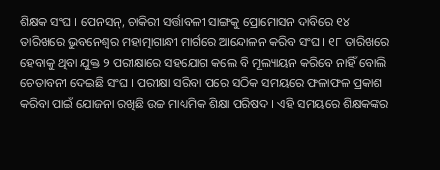ଶିକ୍ଷକ ସଂଘ । ପେନସନ୍, ଚାକିରୀ ସର୍ତ୍ତାବଳୀ ସାଙ୍ଗକୁ ପ୍ରୋମୋସନ ଦାବିରେ ୧୪ ତାରିଖରେ ଭୁବନେଶ୍ୱର ମହାତ୍ମାଗାନ୍ଧୀ ମାର୍ଗରେ ଆନ୍ଦୋଳନ କରିବ ସଂଘ। ୧୮ ତାରିଖରେ ହେବାକୁ ଥିବା ଯୁକ୍ତ ୨ ପରୀକ୍ଷାରେ ସହଯୋଗ କଲେ ବି ମୂଲ୍ୟାୟନ କରିବେ ନାହିଁ ବୋଲି ଚେତାବନୀ ଦେଇଛି ସଂଘ । ପରୀକ୍ଷା ସରିବା ପରେ ସଠିକ ସମୟରେ ଫଳାଫଳ ପ୍ରକାଶ କରିବା ପାଇଁ ଯୋଜନା ରଖିଛି ଉଚ୍ଚ ମାଧ୍ୟମିକ ଶିକ୍ଷା ପରିଷଦ । ଏହି ସମୟରେ ଶିକ୍ଷକଙ୍କର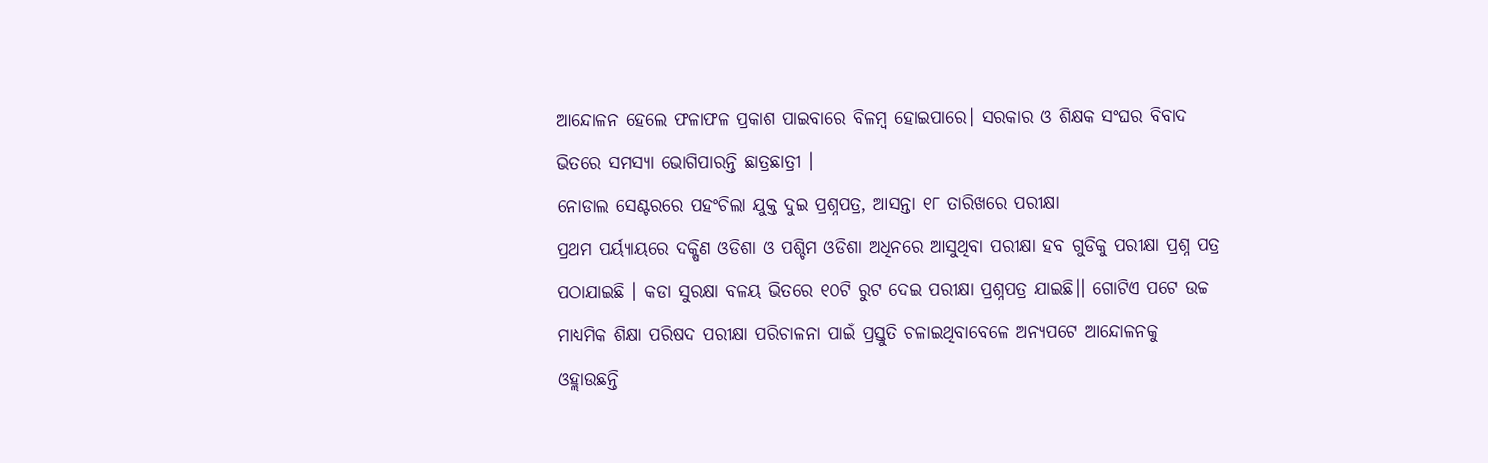ଆନ୍ଦୋଳନ ହେଲେ ଫଳାଫଳ ପ୍ରକାଶ ପାଇବାରେ ବିଳମ୍ବ ହୋଇପାରେ। ସରକାର ଓ ଶିକ୍ଷକ ସଂଘର ବିବାଦ ଭିତରେ ସମସ୍ୟା ଭୋଗିପାରନ୍ତି ଛାତ୍ରଛାତ୍ରୀ ।
ନୋଡାଲ ସେଣ୍ଟରରେ ପହଂଚିଲା ଯୁକ୍ତ ଦୁଇ ପ୍ରଶ୍ନପତ୍ର, ଆସନ୍ତା ୧୮ ତାରିଖରେ ପରୀକ୍ଷା
ପ୍ରଥମ ପର୍ୟ୍ୟାୟରେ ଦକ୍ଷିଣ ଓଡିଶା ଓ ପଶ୍ଚିମ ଓଡିଶା ଅଧିନରେ ଆସୁଥିବା ପରୀକ୍ଷା ହବ ଗୁଡିକୁ ପରୀକ୍ଷା ପ୍ରଶ୍ନ ପତ୍ର ପଠାଯାଇଛି । କଡା ସୁରକ୍ଷା ବଳୟ ଭିତରେ ୧୦ଟି ରୁଟ ଦେଇ ପରୀକ୍ଷା ପ୍ରଶ୍ନପତ୍ର ଯାଇଛି।। ଗୋଟିଏ ପଟେ ଉଚ୍ଚ ମାଧ୍ୟମିକ ଶିକ୍ଷା ପରିଷଦ ପରୀକ୍ଷା ପରିଚାଳନା ପାଇଁ ପ୍ରସ୍ତୁତି ଚଳାଇଥିବାବେଳେ ଅନ୍ୟପଟେ ଆନ୍ଦୋଳନକୁ ଓହ୍ଲାଉଛନ୍ତି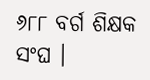୬୮୮ ବର୍ଗ ଶିକ୍ଷକ ସଂଘ ।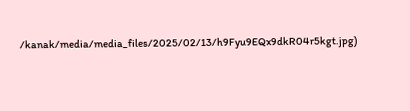/kanak/media/media_files/2025/02/13/h9Fyu9EQx9dkR04r5kgt.jpg)